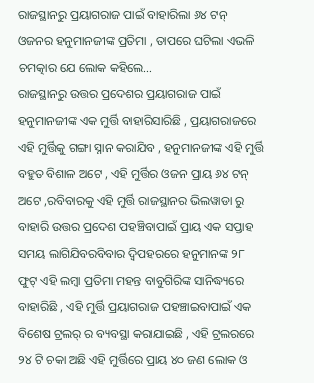ରାଜସ୍ଥାନରୁ ପ୍ରୟାଗରାଜ ପାଇଁ ବାହାରିଲା ୬୪ ଟନ୍ ଓଜନର ହନୁମାନଜୀଙ୍କ ପ୍ରତିମା , ତାପରେ ଘଟିଲା ଏଭଳି ଚମତ୍କାର ଯେ ଲୋକ କହିଲେ…
ରାଜସ୍ଥାନରୁ ଉତ୍ତର ପ୍ରଦେଶର ପ୍ରୟାଗରାଜ ପାଇଁ ହନୁମାନଜୀଙ୍କ ଏକ ମୁର୍ତ୍ତି ବାହାରିସାରିଛି , ପ୍ରୟାଗରାଜରେ ଏହି ମୁର୍ତ୍ତିକୁ ଗଙ୍ଗା ସ୍ନାନ କରାଯିବ , ହନୁମାନଜୀଙ୍କ ଏହି ମୁର୍ତ୍ତି ବହୁତ ବିଶାଳ ଅଟେ , ଏହି ମୁର୍ତ୍ତିର ଓଜନ ପ୍ରାୟ ୬୪ ଟନ୍ ଅଟେ ,ରବିବାରକୁ ଏହି ମୁର୍ତ୍ତି ରାଜସ୍ଥାନର ଭିଲୱାଡା ରୁ ବାହାରି ଉତ୍ତର ପ୍ରଦେଶ ପହଞ୍ଚିବାପାଇଁ ପ୍ରାୟ ଏକ ସପ୍ତାହ ସମୟ ଲାଗିଯିବରବିବାର ଦ୍ୱିପହରରେ ହନୁମାନଙ୍କ ୨୮ ଫୁଟ୍ ଏହି ଲମ୍ବା ପ୍ରତିମା ମହନ୍ତ ବାବୁଗିରିଙ୍କ ସାନିଦ୍ଧ୍ୟରେ ବାହାରିଛି , ଏହି ମୁର୍ତ୍ତି ପ୍ରୟାଗରାଜ ପହଞ୍ଚାଇବାପାଇଁ ଏକ ବିଶେଷ ଟ୍ରଲର୍ ର ବ୍ୟବସ୍ଥା କରାଯାଇଛି , ଏହି ଟ୍ରଲରରେ ୨୪ ଟି ଚକା ଅଛି ଏହି ମୁର୍ତ୍ତିରେ ପ୍ରାୟ ୪୦ ଜଣ ଲୋକ ଓ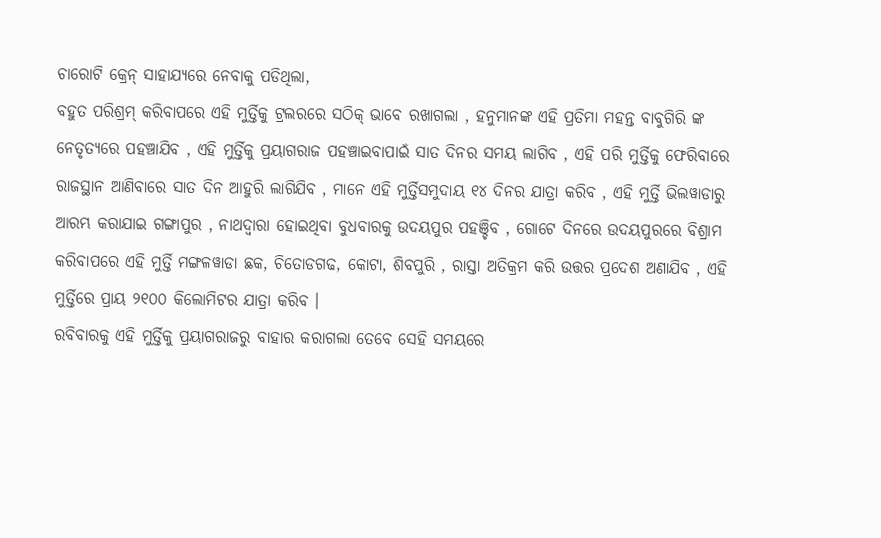ଚାରୋଟି କ୍ରେନ୍ ସାହାଯ୍ୟରେ ନେବାକୁ ପଡିଥିଲା,
ବହୁତ ପରିଶ୍ରମ୍ କରିବାପରେ ଏହି ମୁର୍ତ୍ତିକୁ ଟ୍ରଲରରେ ସଠିକ୍ ଭାବେ ରଖାଗଲା , ହନୁମାନଙ୍କ ଏହି ପ୍ରତିମା ମହନ୍ତ ବାବୁଗିରି ଙ୍କ ନେତୃତ୍ୟରେ ପହଞ୍ଚାଯିବ , ଏହି ମୁର୍ତ୍ତିକୁ ପ୍ରୟାଗରାଜ ପହଞ୍ଚାଇବାପାଇଁ ସାତ ଦିନର ସମୟ ଲାଗିବ , ଏହି ପରି ମୁର୍ତ୍ତିକୁ ଫେରିବାରେ ରାଜସ୍ଥାନ ଆଣିବାରେ ସାତ ଦିନ ଆହୁରି ଲାଗିଯିବ , ମାନେ ଏହି ମୁର୍ତ୍ତିସମୁଦାୟ ୧୪ ଦିନର ଯାତ୍ରା କରିବ , ଏହି ମୁର୍ତ୍ତି ଭିଲୱାଡାରୁ ଆରମ୍ଭ କରାଯାଇ ଗଙ୍ଗାପୁର , ନାଥଦ୍ୱାରା ହୋଇଥିବା ବୁଧବାରକୁ ଉଦୟପୁର ପହଞ୍ଚିବ , ଗୋଟେ ଦିନରେ ଉଦୟପୁରରେ ବିଶ୍ରାମ କରିବାପରେ ଏହି ମୁର୍ତ୍ତି ମଙ୍ଗଳୱାଡା ଛକ, ଚିତୋଡଗଢ, କୋଟା, ଶିବପୁରି , ରାସ୍ତା ଅତିକ୍ରମ କରି ଉତ୍ତର ପ୍ରଦେଶ ଅଣାଯିବ , ଏହି ମୁର୍ତ୍ତିରେ ପ୍ରାୟ ୨୧୦୦ କିଲୋମିଟର ଯାତ୍ରା କରିବ ।
ରବିବାରକୁ ଏହି ମୁର୍ତ୍ତିକୁ ପ୍ରୟାଗରାଜରୁ ବାହାର କରାଗଲା ତେବେ ସେହି ସମୟରେ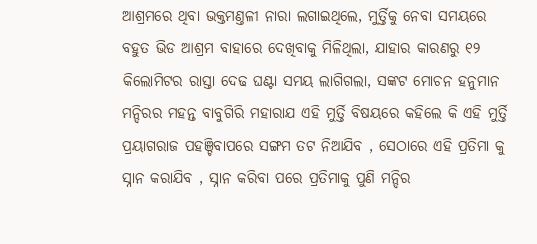ଆଶ୍ରମରେ ଥିବା ଭକ୍ତମଣ୍ତଳୀ ନାରା ଲଗାଇଥିଲେ, ମୁର୍ତ୍ତିକୁ ନେବା ସମୟରେ ବହୁତ ଭିଡ ଆଶ୍ରମ ବାହାରେ ଦେଖିବାକୁ ମିଳିଥିଲା, ଯାହାର କାରଣରୁ ୧୨ କିଲୋମିଟର ରାସ୍ତା ଦେଢ ଘଣ୍ଟା ସମୟ ଲାଗିଗଲା, ସଙ୍କଟ ମୋଚନ ହନୁମାନ ମନ୍ଦିରର ମହନ୍ତ ବାବୁଗିରି ମହାରାଯ ଏହି ମୁର୍ତ୍ତି ବିଷୟରେ କହିଲେ କି ଏହି ମୁର୍ତ୍ତି ପ୍ରୟାଗରାଜ ପହଞ୍ଚିବାପରେ ସଙ୍ଗମ ତଟ ନିଆଯିବ , ସେଠାରେ ଏହି ପ୍ରତିମା କୁ ସ୍ନାନ କରାଯିବ , ସ୍ନାନ କରିବା ପରେ ପ୍ରତିମାକୁ ପୁଣି ମନ୍ଦିର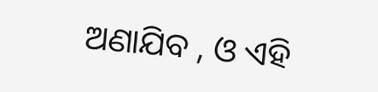ଅଣାଯିବ , ଓ ଏହି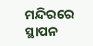ମନ୍ଦିରରେ ସ୍ଥାପନ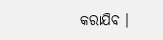କରାଯିବ ।